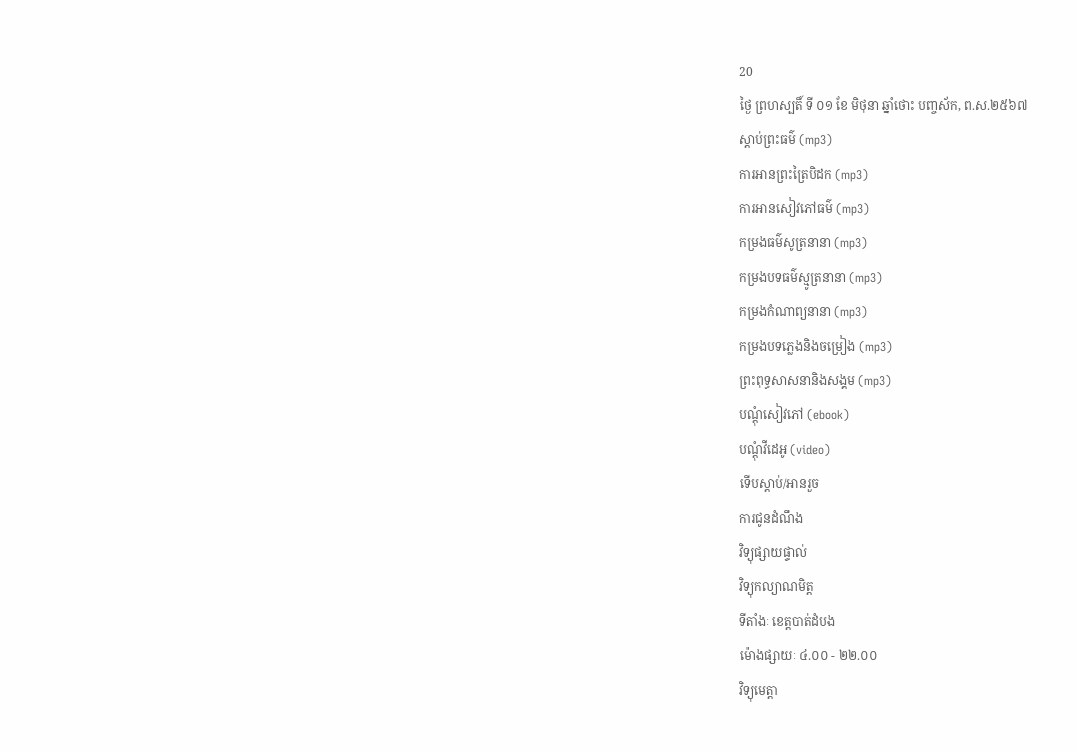20
ថ្ងៃ ព្រហស្បតិ៍ ទី ០១ ខែ មិថុនា ឆ្នាំថោះ បញ្ចស័ក, ព.ស.២៥៦៧
ស្តាប់ព្រះធម៌ (mp3)
ការអានព្រះត្រៃបិដក (mp3)
ការអានសៀវភៅធម៌ (mp3)
កម្រងធម៌សូត្រនានា (mp3)
កម្រងបទធម៌ស្មូត្រនានា (mp3)
កម្រងកំណាព្យនានា (mp3)
កម្រងបទភ្លេងនិងចម្រៀង (mp3)
ព្រះពុទ្ធសាសនានិងសង្គម (mp3)
បណ្តុំសៀវភៅ (ebook)
បណ្តុំវីដេអូ (video)
ទើបស្តាប់/អានរួច
ការជូនដំណឹង
វិទ្យុផ្សាយផ្ទាល់
វិទ្យុកល្យាណមិត្ត
ទីតាំងៈ ខេត្តបាត់ដំបង
ម៉ោងផ្សាយៈ ៤.០០ - ២២.០០
វិទ្យុមេត្តា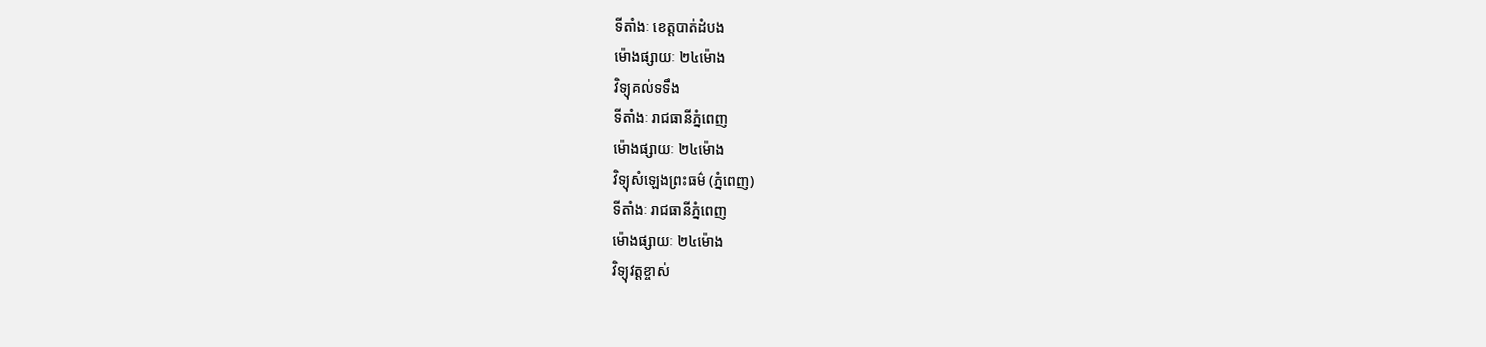ទីតាំងៈ ខេត្តបាត់ដំបង
ម៉ោងផ្សាយៈ ២៤ម៉ោង
វិទ្យុគល់ទទឹង
ទីតាំងៈ រាជធានីភ្នំពេញ
ម៉ោងផ្សាយៈ ២៤ម៉ោង
វិទ្យុសំឡេងព្រះធម៌ (ភ្នំពេញ)
ទីតាំងៈ រាជធានីភ្នំពេញ
ម៉ោងផ្សាយៈ ២៤ម៉ោង
វិទ្យុវត្តខ្ចាស់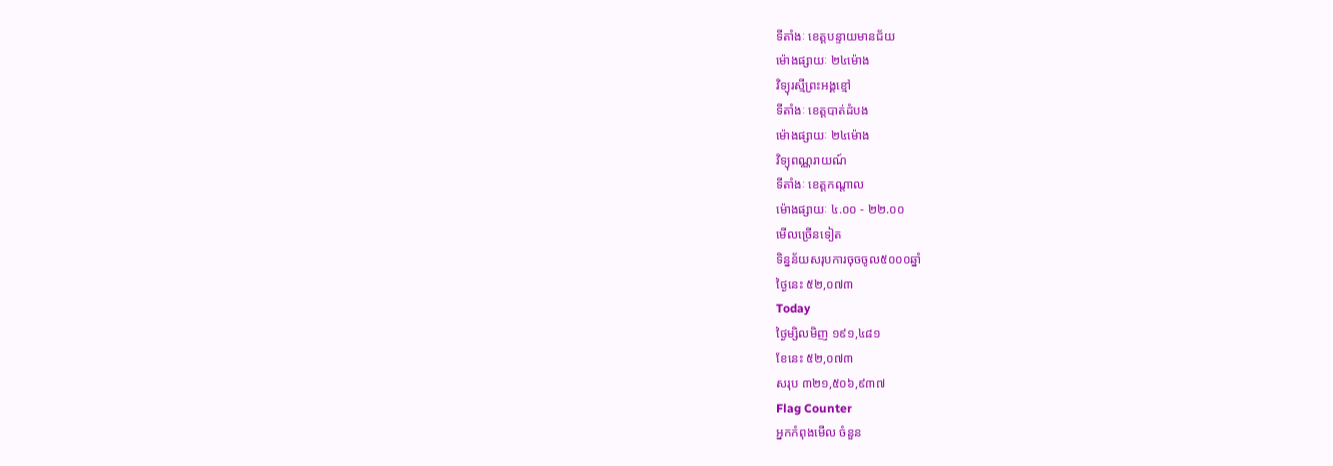ទីតាំងៈ ខេត្តបន្ទាយមានជ័យ
ម៉ោងផ្សាយៈ ២៤ម៉ោង
វិទ្យុរស្មីព្រះអង្គខ្មៅ
ទីតាំងៈ ខេត្តបាត់ដំបង
ម៉ោងផ្សាយៈ ២៤ម៉ោង
វិទ្យុពណ្ណរាយណ៍
ទីតាំងៈ ខេត្តកណ្តាល
ម៉ោងផ្សាយៈ ៤.០០ - ២២.០០
មើលច្រើនទៀត
ទិន្នន័យសរុបការចុចចូល៥០០០ឆ្នាំ
ថ្ងៃនេះ ៥២,០៧៣
Today
ថ្ងៃម្សិលមិញ ១៩១,៤៨១
ខែនេះ ៥២,០៧៣
សរុប ៣២១,៥០៦,៩៣៧
Flag Counter
អ្នកកំពុងមើល ចំនួន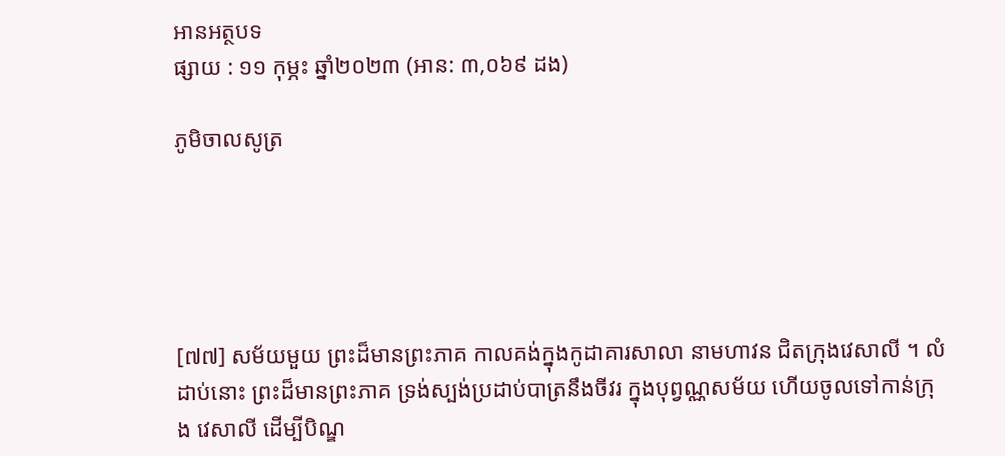អានអត្ថបទ
ផ្សាយ : ១១ កុម្ភះ ឆ្នាំ២០២៣ (អាន: ៣,០៦៩ ដង)

ភូមិចាលសូត្រ





[៧៧] សម័យមួយ ព្រះដ៏មានព្រះភាគ កាលគង់ក្នុងកូដាគារសាលា នាមហាវន ជិតក្រុងវេសាលី ។ លំដាប់នោះ ព្រះដ៏មានព្រះភាគ ទ្រង់ស្បង់ប្រដាប់បាត្រនឹងចីវរ ក្នុងបុព្វណ្ណសម័យ ហើយចូលទៅកាន់ក្រុង វេសាលី ដើម្បីបិណ្ឌ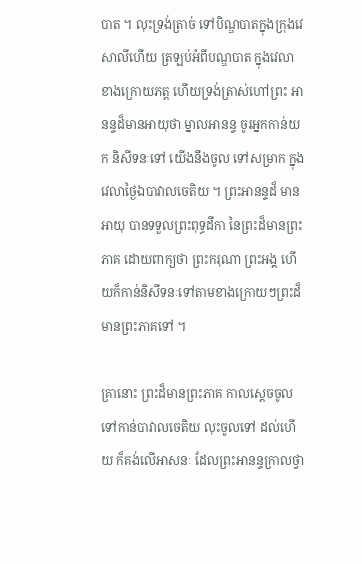បាត ។ លុះទ្រង់ត្រាច់ ទៅបិណ្ឌបាតក្នុងក្រុងវេសាលីហើយ ត្រឡប់អំពីបណ្ឌបាត ក្នុងវេលាខាងក្រោយភត្ត ហើយទ្រង់ត្រាស់ហៅព្រះ អានន្ទដ៏មានអាយុថា ម្នាលអានន្ទ ចូរអ្នកកាន់យក និសីទនៈទៅ យើងនឹងចូល ទៅសម្រាក ក្នុងវេលាថ្ងៃឯបាវាលចេតិយ ។ ព្រះអានន្ទដ៏ មានអាយុ បានទទួលព្រះពុទ្ធដីកា នៃព្រះដ៏មានព្រះភាគ ដោយពាក្យថា ព្រះករុណា ព្រះអង្គ ហើយក៏កាន់និសីទនៈទៅតាមខាងក្រោយៗព្រះដ៏មានព្រះភាគទៅ ។

គ្រានោះ ព្រះដ៏មានព្រះភាគ កាលស្ដេចចូលទៅកាន់បាវាលចេតិយ លុះចូលទៅ ដល់ហើយ ក៏គង់លើអាសនៈ ដែលព្រះអានន្ទក្រាលថ្វា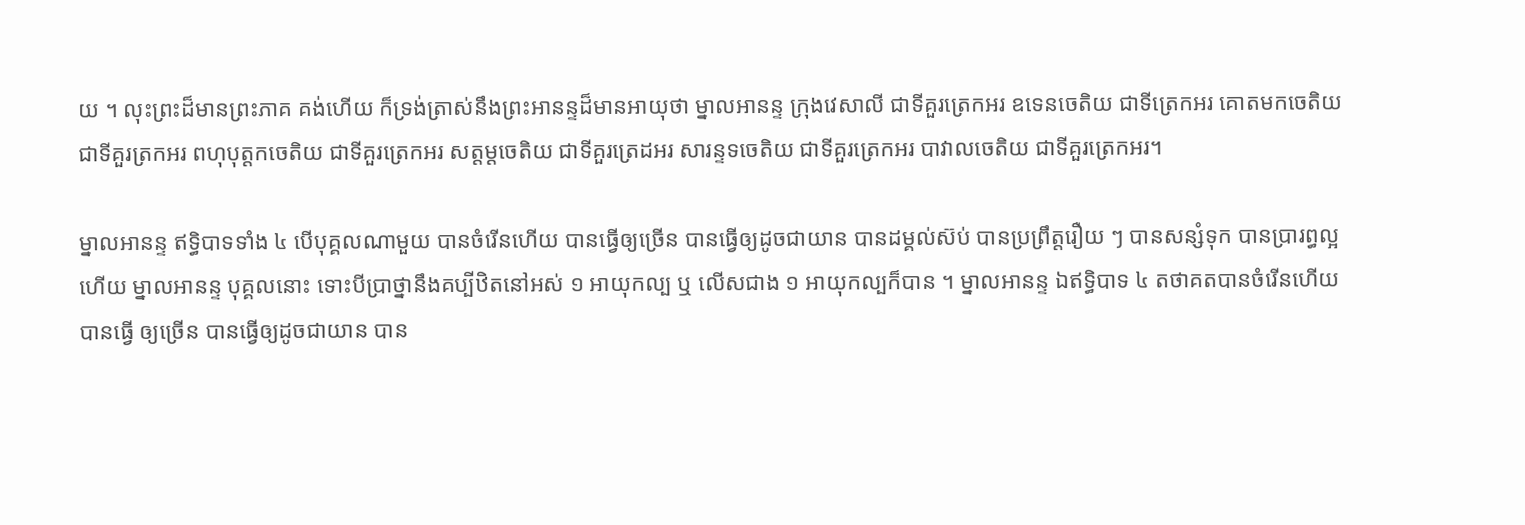យ ។ លុះព្រះដ៏មានព្រះភាគ គង់ហើយ ក៏ទ្រង់ត្រាស់នឹងព្រះអានន្ទដ៏មានអាយុថា ម្នាលអានន្ទ ក្រុងវេសាលី ជាទីគួរត្រេកអរ ឧទេនចេតិយ ជាទីត្រេកអរ គោតមកចេតិយ ជាទីគួរត្រកអរ ពហុបុត្តកចេតិយ ជាទីគួរត្រេកអរ សត្តម្ដចេតិយ ជាទីគួរត្រេដអរ សារន្ទទចេតិយ ជាទីគួរត្រេកអរ បាវាលចេតិយ ជាទីគួរត្រេកអរ។

ម្នាលអានន្ទ ឥទ្ធិបាទទាំង ៤ បើបុគ្គលណាមួយ បានចំរើនហើយ បានធ្វើឲ្យច្រើន បានធ្វើឲ្យដូចជាយាន បានដម្គល់ស៊ប់ បានប្រព្រឹត្តរឿយ ៗ បានសន្សំទុក បានប្រារព្ធល្អហើយ ម្នាលអានន្ទ បុគ្គលនោះ ទោះបីប្រាថ្នានឹងគប្បីឋិតនៅអស់ ១ អាយុកល្ប ឬ លើសជាង ១ អាយុកល្បក៏បាន ។ ម្នាលអានន្ទ ឯឥទ្ធិបាទ ៤ តថាគតបានចំរើនហើយ បានធ្វើ ឲ្យច្រើន បានធ្វើឲ្យដូចជាយាន បាន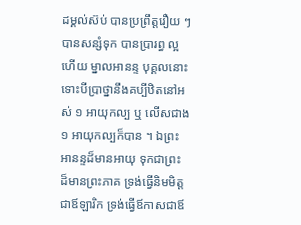ដម្គល់ស៊ប់ បានប្រព្រឹត្តរឿយ ៗ បានសន្សំទុក បានប្រារព្ធ ល្អហើយ ម្នាលអានន្ទ បុគ្គលនោះ ទោះបីប្រាថ្នានឹងគប្បីឋិតនៅអស់ ១ អាយុកល្ប ឬ លើសជាង ១ អាយុកល្បក៏បាន ។ ឯព្រះអានន្ទដ៏មានអាយុ ទុកជាព្រះ ដ៏មានព្រះភាគ ទ្រង់ធ្វើនិមមិត្តជាឪឡារិក ទ្រង់ធ្វើឪកាសជាឪ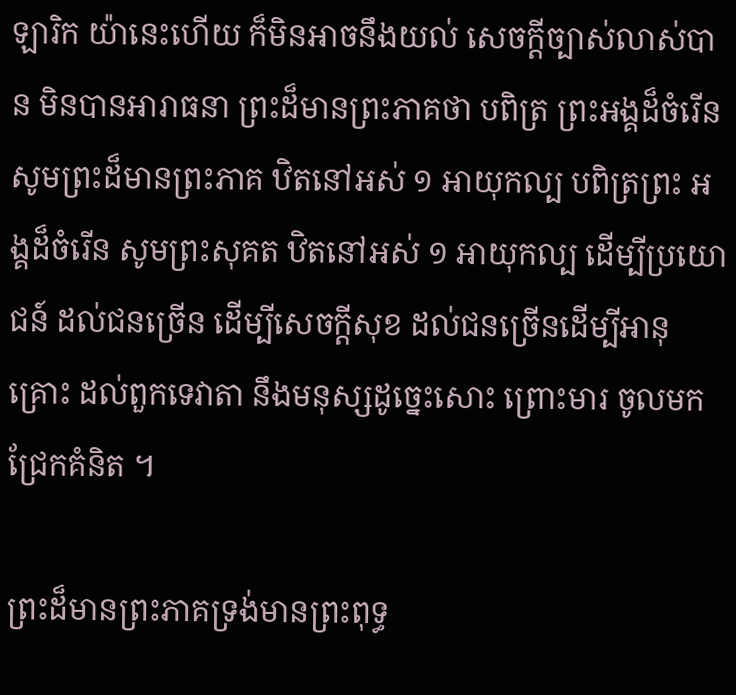ឡារិក យ៉ានេះហើយ ក៏មិនអាចនឹងយល់ សេចក្ដីច្បាស់លាស់បាន មិនបានអារាធនា ព្រះដ៏មានព្រះភាគថា បពិត្រ ព្រះអង្គដ៏ចំរើន សូមព្រះដ៏មានព្រះភាគ ឋិតនៅអស់ ១ អាយុកល្ប បពិត្រព្រះ អង្គដ៏ចំរើន សូមព្រះសុគត ឋិតនៅអស់ ១ អាយុកល្ប ដើម្បីប្រយោជន៍ ដល់ជនច្រើន ដើម្បីសេចក្ដីសុខ ដល់ជនច្រើនដើម្បីអានុគ្រោះ ដល់ពួកទេវាតា នឹងមនុស្សដូច្នេះសោះ ព្រោះមារ ចូលមកជ្រែកគំនិត ។

ព្រះដ៏មានព្រះភាគទ្រង់មានព្រះពុទ្ធ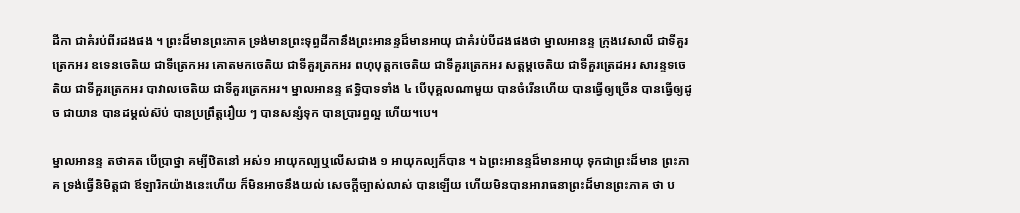ដីកា ជាគំរប់ពីរដងផង ។ ព្រះដ៏មានព្រះភាគ ទ្រង់មានព្រះទុព្ធដីកានឹងព្រះអានន្ទដ៏មានអាយុ ជាគំរប់បីដងផងថា ម្នាលអានន្ទ ក្រុងវេសាលី ជាទីគួរត្រេកអរ ឧទេនចេតិយ ជាទីត្រេកអរ គោតមកចេតិយ ជាទីគួរត្រកអរ ពហុបុត្តកចេតិយ ជាទីគួរត្រេកអរ សត្តម្ដចេតិយ ជាទីគួរត្រេដអរ សារន្ទទចេតិយ ជាទីគួរត្រេកអរ បាវាលចេតិយ ជាទីគួរត្រេកអរ។ ម្នាលអានន្ទ ឥទ្ធិបាទទាំង ៤ បើបុគ្គលណាមួយ បានចំរើនហើយ បានធ្វើឲ្យច្រើន បានធ្វើឲ្យដូច ជាយាន បានដម្គល់ស៊ប់ បានប្រព្រឹត្តរឿយ ៗ បានសន្សំទុក បានប្រារព្ធល្អ ហើយ។បេ។

ម្នាលអានន្ទ តថាគត បើប្រាថ្នា គម្បីឋិតនៅ អស់១ អាយុកល្បឬលើសជាង ១ អាយុកល្បក៏បាន ។ ឯព្រះអានន្ទដ៏មានអាយុ ទុកជាព្រះដ៏មាន ព្រះភាគ ទ្រង់ធ្វើនិមិត្តជា ឪឡារិកយ៉ាងនេះហើយ ក៏មិនអាចនឹងយល់ សេចក្ដីច្បាស់លាស់ បានឡើយ ហើយមិនបានអារាធនាព្រះដ៏មានព្រះភាគ ថា ប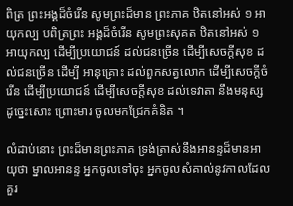ពិត្រ ព្រះអង្គដ៏ចំរើន សូមព្រះដ៏មាន ព្រះភាគ ឋិតនៅអស់ ១ អាយុកល្ប បពិត្រព្រះ អង្គដ៏ចំរើន សូមព្រះសុគត ឋិតនៅអស់ ១ អាយុកល្ប ដើម្បីប្រយោជន៍ ដល់ជនច្រើន ដើម្បីសេចក្ដីសុខ ដល់ជនច្រើន ដើម្បី អានុគ្រោះ ដល់ពួកសត្វលោក ដើម្បីសេចក្ដីចំរើន ដើម្បីប្រយោជន៍ ដើម្បីសេចក្ដីសុខ ដល់ទេវាតា នឹងមនុស្សដូច្នេះសោះ ព្រោះមារ ចូលមកជ្រែកគំនិត ។

លំដាប់នោះ ព្រះដ៏មានព្រះភាគ ទ្រង់ត្រាស់នឹងអានន្ទដ៏មានអាយុថា ម្នាលអានន្ទ អ្នកចូលទៅចុះ អ្នកចូលសំគាល់នូវកាលដែលគួរ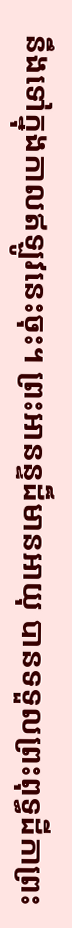នឹងទៅក្នុងកាលឥឡូវនេះចុះ។ ព្រះអានន្ទដ៏មានអាយុ បានទទួលព្រះពុទ្ធដីកាព្រះ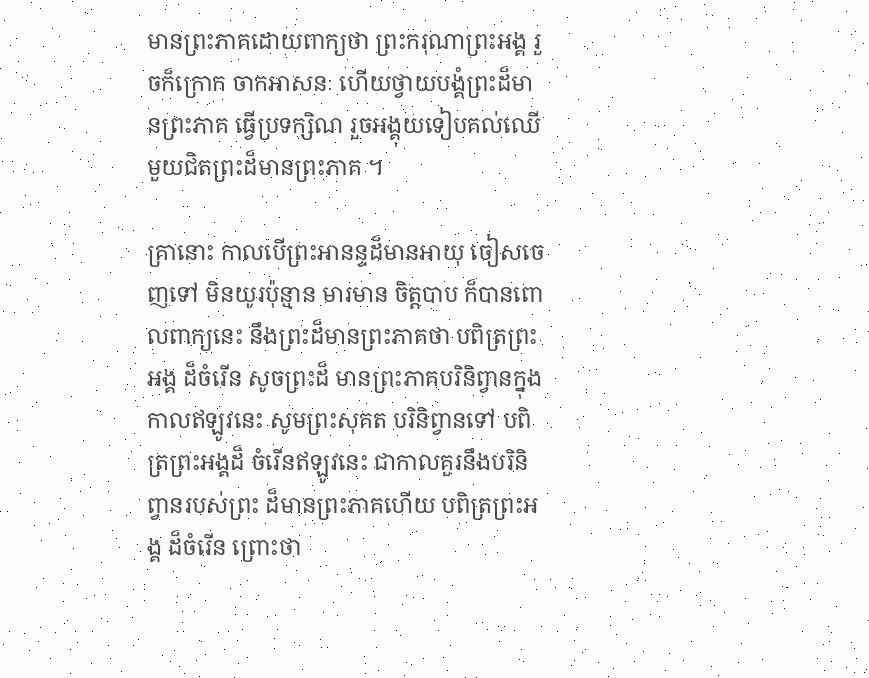មានព្រះភាគដោយពាក្យថា ព្រះករុណាព្រះអង្គ រួចក៏ក្រោក ចាកអាសនៈ ហើយថ្វាយបង្គំព្រះដ៏មានព្រះភាគ ធ្វើប្រទក្សិណ រួចអង្គុយទៀបគល់ឈើ មួយជិតព្រះដ៏មានព្រះភាគ ។

គ្រានោះ កាលបើព្រះអានន្ទដ៏មានអាយុ ចៀសចេញទៅ មិនយូរប៉ុន្មាន មារមាន ចិត្តបាប ក៏បានពោលពាក្យនេះ នឹងព្រះដ៏មានព្រះភាគថា បពិត្រព្រះអង្គ ដ៏ចំរើន សូចព្រះដ៏ មានព្រះភាគបរិនិព្វានក្នុងកាលឥឡូវនេះ សូមព្រះសុគត បរិនិព្វានទៅ បពិត្រព្រះអង្គដ៏ ចំរើនឥឡូវនេះ ជាកាលគួរនឹងបរិនិព្វានរបស់ព្រះ ដ៏មានព្រះភាគហើយ បពិត្រព្រះអង្គ ដ៏ចំរើន ព្រោះថា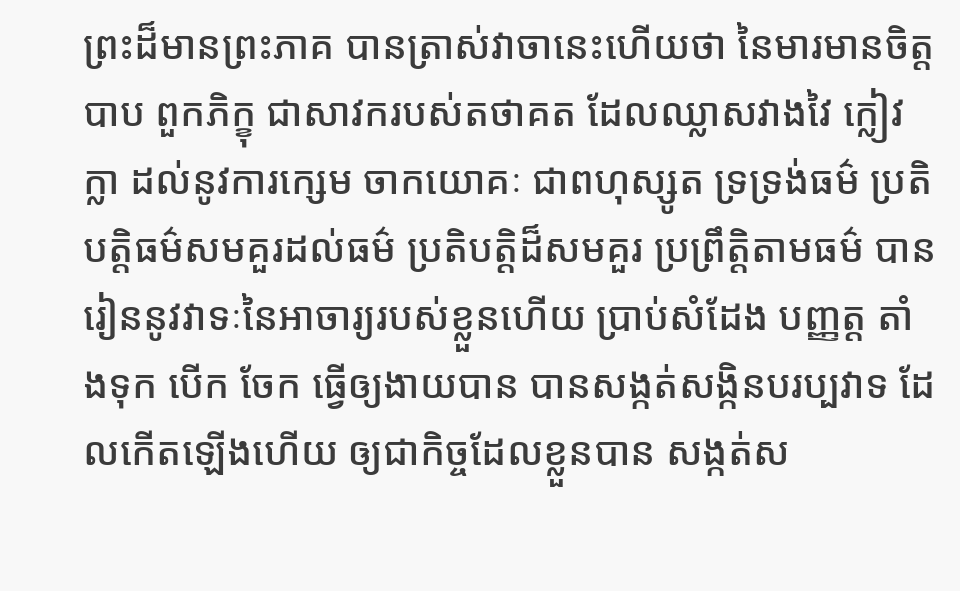ព្រះដ៏មានព្រះភាគ បានត្រាស់វាចានេះហើយថា នៃមារមានចិត្តបាប ពួកភិក្ខុ ជាសាវករបស់តថាគត ដែលឈ្លាសវាងវៃ ក្លៀវក្លា ដល់នូវការក្សេម ចាកយោគៈ ជាពហុស្សូត ទ្រទ្រង់ធម៌ ប្រតិបត្តិធម៌សមគួរដល់ធម៌ ប្រតិបត្តិដ៏សមគួរ ប្រព្រឹត្តិតាមធម៌ បានរៀននូវវាទៈនៃអាចារ្យរបស់ខ្លួនហើយ ប្រាប់សំដែង បញ្ញត្ត តាំងទុក បើក ចែក ធ្វើឲ្យងាយបាន បានសង្កត់សង្កិនបរប្បវាទ ដែលកើតឡើងហើយ ឲ្យជាកិច្ចដែលខ្លួនបាន សង្កត់ស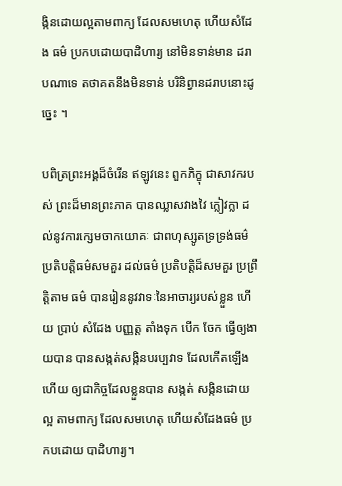ង្កិនដោយល្អតាមពាក្យ ដែលសមហេតុ ហើយសំដែង ធម៌ ប្រកបដោយបាដិហារ្យ នៅមិនទាន់មាន ដរាបណាទេ តថាគតនឹងមិនទាន់ បរិនិព្វានដរាបនោះដូច្នេះ ។

បពិត្រព្រះអង្គដ៏ចំរើន ឥឡូវនេះ ពួកភិក្ខុ ជាសាវករបស់ ព្រះដ៏មានព្រះភាគ បានឈ្លាសវាងវៃ ក្លៀវក្លា ដល់នូវការក្សេមចាកយោគៈ ជាពហុស្សូតទ្រទ្រង់ធម៌ ប្រតិបត្តិធម៌សមគួរ ដល់ធម៌ ប្រតិបត្តិដ៏សមគួរ ប្រព្រឹត្តិតាម ធម៌ បានរៀននូវវាទៈនៃអាចារ្យរបស់ខ្លួន ហើយ ប្រាប់ សំដែង បញ្ញត្ត តាំងទុក បើក ចែក ធ្វើឲ្យងាយបាន បានសង្កត់សង្កិនបរប្បវាទ ដែលកើតឡើងហើយ ឲ្យជាកិច្ចដែលខ្លួនបាន សង្កត់ សង្កិនដោយល្អ តាមពាក្យ ដែលសមហេតុ ហើយសំដែងធម៌ ប្រកបដោយ បាដិហារ្យ។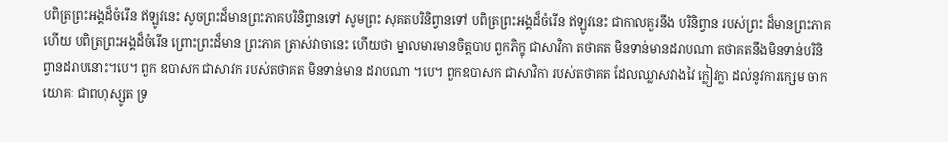បពិត្រព្រះអង្គដ៏ចំរើន ឥឡូវនេះ សូចព្រះដ៏មានព្រះភាគបរិនិព្វានទៅ សូមព្រះ សុគតបរិនិព្វានទៅ បពិត្រព្រះអង្គដ៏ចំរើន ឥឡូវនេះ ជាកាលគួរនឹង បរិនិព្វាន របស់ព្រះ ដ៏មានព្រះភាគហើយ បពិត្រព្រះអង្គដ៏ចំរើន ព្រោះព្រះដ៏មាន ព្រះភាគ ត្រាស់វាចានេះ ហើយថា ម្នាលមារមានចិត្តបាប ពួកភិក្ខុ ជាសាវិកា តថាគត មិនទាន់មានដរាបណា តថាគតនឹងមិនទាន់បរិនិព្វានដរាបនោះ។បេ។ ពួក ឧបាសក ជាសាវក របស់តថាគត មិនទាន់មាន ដរាបណា ។បេ។ ពួកឧបាសក ជាសាវិកា របស់តថាគត ដែលឈ្លាសវាងវៃ ក្លៀវក្លា ដល់នូវការក្សេម ចាកយោគៈ ជាពហុស្សូត ទ្រ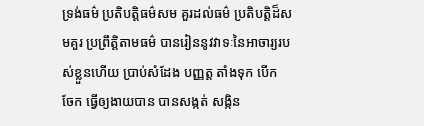ទ្រង់ធម៌ ប្រតិបត្តិធម៌សម គួរដល់ធម៌ ប្រតិបត្តិដ៏សមគួរ ប្រព្រឹត្តិតាមធម៌ បានរៀននូវវាទៈនៃអាចារ្យរបស់ខ្លួនហើយ ប្រាប់សំដែង បញ្ញត្ត តាំងទុក បើក ចែក ធ្វើឲ្យងាយបាន បានសង្កត់ សង្កិន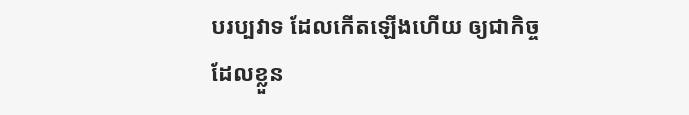បរប្បវាទ ដែលកើតឡើងហើយ ឲ្យជាកិច្ចដែលខ្លួន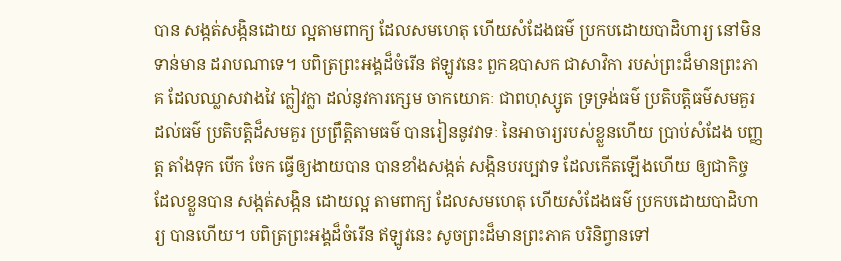បាន សង្កត់សង្កិនដោយ ល្អតាមពាក្យ ដែលសមហេតុ ហើយសំដែងធម៌ ប្រកបដោយបាដិហារ្យ នៅមិនទាន់មាន ដរាបណាទេ។ បពិត្រព្រះអង្គដ៏ចំរើន ឥឡូវនេះ ពួកឧបាសក ជាសាវិកា របស់ព្រះដ៏មានព្រះភាគ ដែលឈ្លាសវាងវៃ ក្លៀវក្លា ដល់នូវការក្សេម ចាកយោគៈ ជាពហុស្សូត ទ្រទ្រង់ធម៌ ប្រតិបត្តិធម៌សមគួរដល់ធម៌ ប្រតិបត្តិដ៏សមគួរ ប្រព្រឹត្តិតាមធម៌ បានរៀននូវវាទៈ នៃអាចារ្យរបស់ខ្លួនហើយ ប្រាប់សំដែង បញ្ញត្ត តាំងទុក បើក ចែក ធ្វើឲ្យងាយបាន បានខាំងសង្កត់ សង្កិនបរប្បវាទ ដែលកើតឡើងហើយ ឲ្យជាកិច្ចដែលខ្លួនបាន សង្កត់សង្កិន ដោយល្អ តាមពាក្យ ដែលសមហេតុ ហើយសំដែងធម៌ ប្រកបដោយបាដិហារ្យ បានហើយ។ បពិត្រព្រះអង្គដ៏ចំរើន ឥឡូវនេះ សូចព្រះដ៏មានព្រះភាគ បរិនិព្វានទៅ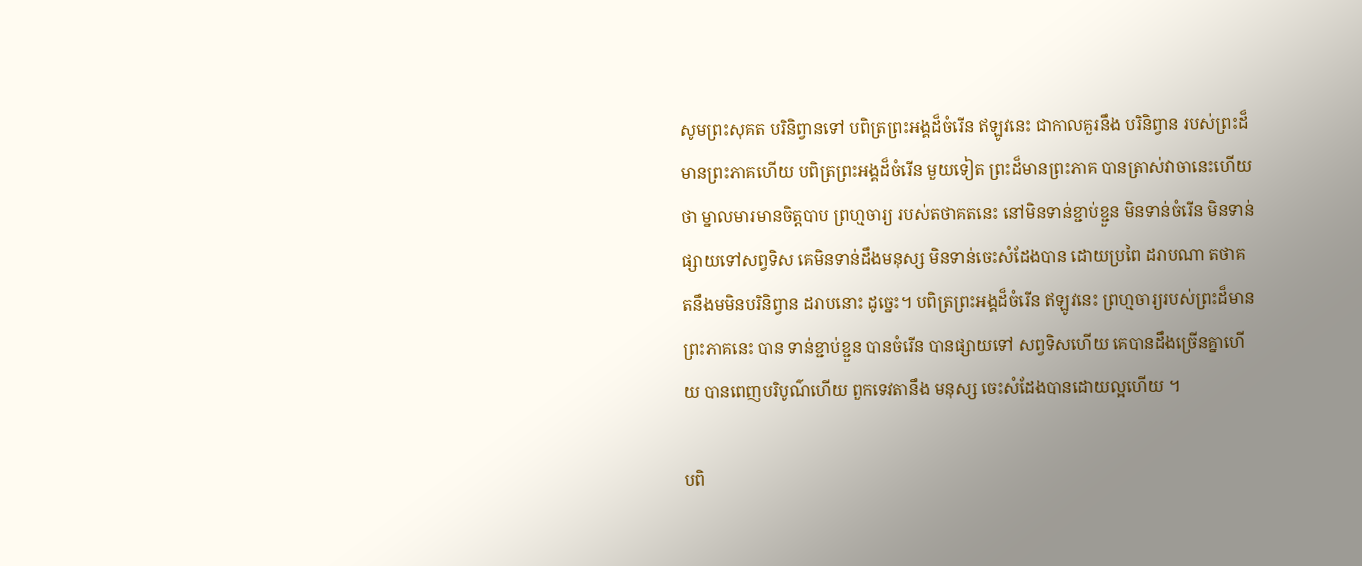សូមព្រះសុគត បរិនិព្វានទៅ បពិត្រព្រះអង្គដ៏ចំរើន ឥឡូវនេះ ជាកាលគួរនឹង បរិនិព្វាន របស់ព្រះដ៏មានព្រះភាគហើយ បពិត្រព្រះអង្គដ៏ចំរើន មួយទៀត ព្រះដ៏មានព្រះភាគ បានត្រាស់វាចានេះហើយថា ម្នាលមារមានចិត្តបាប ព្រហ្មចារ្យ របស់តថាគតនេះ នៅមិនទាន់ខ្ជាប់ខ្ជួន មិនទាន់ចំរើន មិនទាន់ផ្សាយទៅសព្វទិស គេមិនទាន់ដឹងមនុស្ស មិនទាន់ចេះសំដែងបាន ដោយប្រពៃ ដរាបណា តថាគតនឹងមមិនបរិនិព្វាន ដរាបនោះ ដូច្នេះ។ បពិត្រព្រះអង្គដ៏ចំរើន ឥឡូវនេះ ព្រហ្មចារ្យរបស់ព្រះដ៏មានព្រះភាគនេះ បាន ទាន់ខ្ជាប់ខ្ជួន បានចំរើន បានផ្សាយទៅ សព្វទិសហើយ គេបានដឹងច្រើនគ្នាហើយ បានពេញបរិបូណ៌ហើយ ពួកទេវតានឹង មនុស្ស ចេះសំដែងបានដោយល្អហើយ ។

បពិ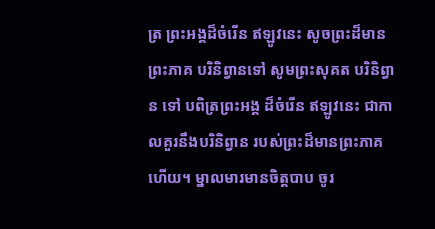ត្រ ព្រះអង្គដ៏ចំរើន ឥឡូវនេះ សូចព្រះដ៏មានព្រះភាគ បរិនិព្វានទៅ សូមព្រះសុគត បរិនិព្វាន ទៅ បពិត្រព្រះអង្គ ដ៏ចំរើន ឥឡូវនេះ ជាកាលគួរនឹងបរិនិព្វាន របស់ព្រះដ៏មានព្រះភាគ ហើយ។ ម្នាលមារមានចិត្តបាប ចូរ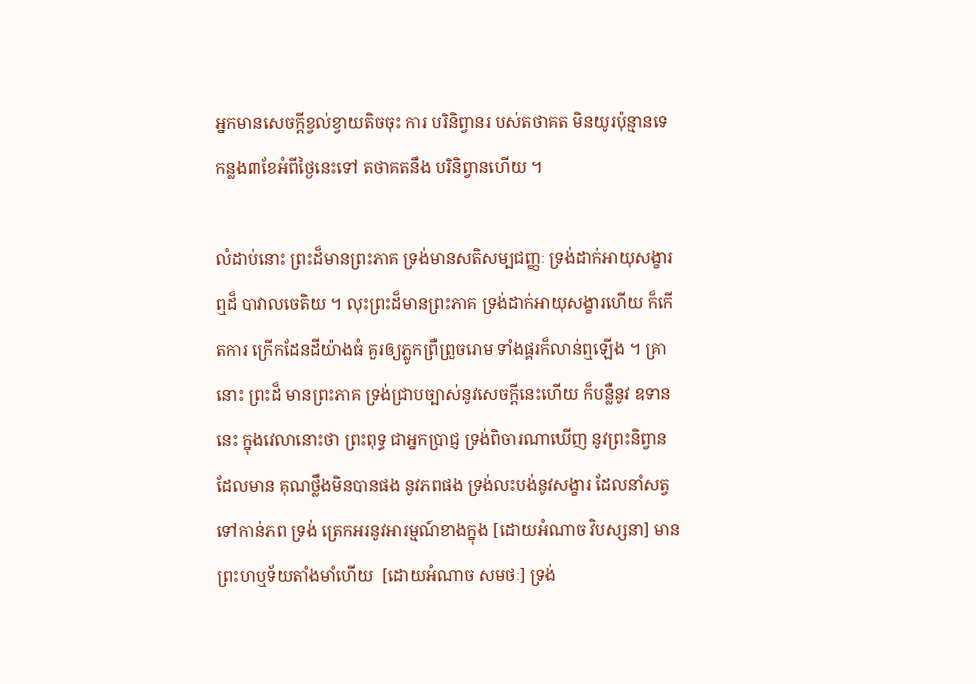អ្នកមានសេចក្ដីខ្វល់ខ្វាយតិចចុះ ការ បរិនិព្វានរ បស់តថាគត មិនយូរប៉ុន្មានទេ កន្លង៣ខែអំពីថ្ងៃនេះទៅ តថាគតនឹង បរិនិព្វានហើយ ។

លំដាប់នោះ ព្រះដ៏មានព្រះភាគ ទ្រង់មានសតិសម្បជញ្ញៈ ទ្រង់ដាក់អាយុសង្ខារ ឮដ៏ បាវាលចេតិយ ។ លុះព្រះដ៏មានព្រះភាគ ទ្រង់ដាក់អាយុសង្ខារហើយ ក៏កើតការ ក្រើកដែនដីយ៉ាងធំ គួរឲ្យភ្លូកព្រឺព្រួចរោម ទាំងផ្គរក៏លាន់ឮឡើង ។ គ្រានោះ ព្រះដ៏ មានព្រះភាគ ទ្រង់ជ្រាបច្បាស់នូវសេចក្ដីនេះហើយ ក៏បន្លឺនូវ ឧទាននេះ ក្នុងវេលានោះថា ព្រះពុទ្ធ ជាអ្នកប្រាជ្ញ ទ្រង់ពិចារណាឃើញ នូវព្រះនិព្វានដែលមាន គុណថ្លឹងមិនបានផង នូវភពផង ទ្រង់លះបង់នូវសង្ខារ ដែលនាំសត្វ ទៅកាន់ភព ទ្រង់ ត្រេកអរនូវអារម្មណ៍ខាងក្នុង [ដោយអំណាច វិបស្សនា] មានព្រះហឬទ័យតាំងមាំហើយ  [ដោយអំណាច សមថៈ] ទ្រង់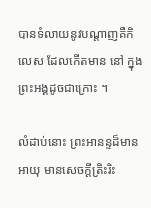បានទំលាយនូវបណ្ដាញគឺកិលេស ដែលកើតមាន នៅ ក្នុងព្រះអង្គដូចជាក្រោះ ។

លំដាប់នោះ ព្រះអានន្ទដ៏មានអាយុ មានសេចក្ដីត្រិះរិះ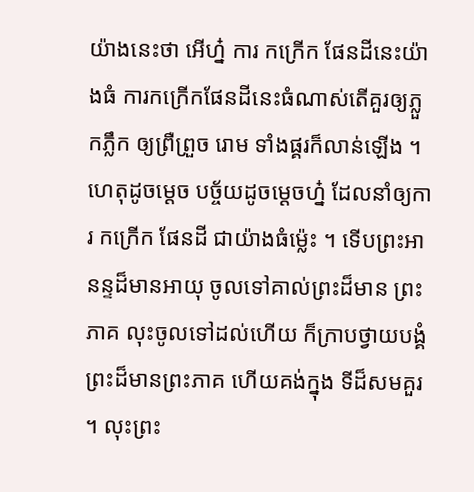យ៉ាងនេះថា អើហ្ន៎ ការ កក្រើក ផែនដីនេះយ៉ាងធំ ការកក្រើកផែនដីនេះធំណាស់តើគួរឲ្យភ្លួកភ្លឹក ឲ្យព្រឺព្រួច រោម ទាំងផ្គរក៏លាន់ឡើង ។ ហេតុដូចម្ដេច បច្ច័យដូចម្ដេចហ្ន៎ ដែលនាំឲ្យការ កក្រើក ផែនដី ជាយ៉ាងធំម្ល៉េះ ។ ទើបព្រះអានន្ទដ៏មានអាយុ ចូលទៅគាល់ព្រះដ៏មាន ព្រះភាគ លុះចូលទៅដល់ហើយ ក៏ក្រាបថ្វាយបង្គំ ព្រះដ៏មានព្រះភាគ ហើយគង់ក្នុង ទីដ៏សមគួរ ។ លុះព្រះ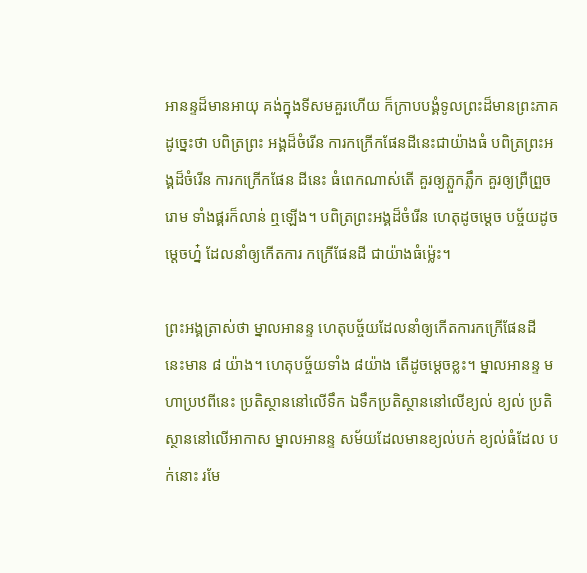អានន្ទដ៏មានអាយុ គង់ក្នុងទីសមគួរហើយ ក៏ក្រាបបង្គំទូលព្រះដ៏មានព្រះភាគ ដូច្នេះថា បពិត្រព្រះ អង្គដ៏ចំរើន ការកក្រើកផែនដីនេះជាយ៉ាងធំ បពិត្រព្រះអង្គដ៏ចំរើន ការកក្រើកផែន ដីនេះ ធំពេកណាស់តើ គួរឲ្យភ្លួកភ្លឹក គួរឲ្យព្រឺព្រួចរោម ទាំងផ្គរក៏លាន់ ឮឡើង។ បពិត្រព្រះអង្គដ៏ចំរើន ហេតុដូចម្ដេច បច្ច័យដូចម្ដេចហ្ន៎ ដែលនាំឲ្យកើតការ កក្រើផែនដី ជាយ៉ាងធំម្ល៉េះ។

ព្រះអង្គត្រាស់ថា ម្នាលអានន្ទ ហេតុបច្ច័យដែលនាំឲ្យកើតការកក្រើផែនដី នេះមាន ៨ យ៉ាង។ ហេតុបច្ច័យទាំង ៨យ៉ាង តើដូចម្ដេចខ្លះ។ ម្នាលអានន្ទ មហាប្រឋពីនេះ ប្រតិស្ថាននៅលើទឹក ឯទឹកប្រតិស្ថាននៅលើខ្យល់ ខ្យល់ ប្រតិស្ថាននៅលើអាកាស ម្នាលអានន្ទ សម័យដែលមានខ្យល់បក់ ខ្យល់ធំដែល បក់នោះ រមែ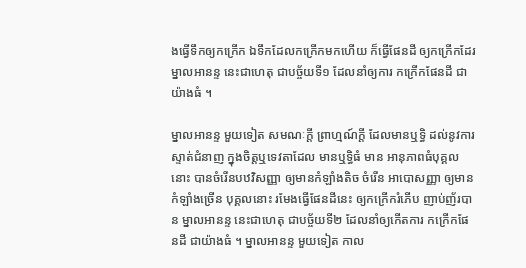ងធ្វើទឹកឲ្យកក្រើក ឯទឹកដែលកក្រើកមកហើយ ក៏ធ្វើផែនដី ឲ្យកក្រើកដែរ ម្នាលអានន្ទ នេះជាហេតុ ជាបច្ច័យទី១ ដែលនាំឲ្យការ កក្រើកផែនដី ជាយ៉ាងធំ ។

ម្នាលអានន្ទ មួយទៀត សមណៈក្ដី ព្រាហ្មណ៍ក្ដី ដែលមានឬទ្ធិ ដល់នូវការស្ទាត់ជំនាញ ក្នុងចិត្តឬទេវតាដែល មានឬទ្ធិធំ មាន អានុភាពធំបុគ្គលនោះ បានចំរើនបឋវិសញ្ញា ឲ្យមានកំឡាំងតិច ចំរើន អាបោសញ្ញា ឲ្យមានកំឡាំងច្រើន បុគ្គលនោះ រមែងធ្វើផែនដីនេះ ឲ្យកក្រើករំភើប ញាប់ញ័របាន ម្នាលអានន្ទ នេះជាហេតុ ជាបច្ច័យទី២ ដែលនាំឲ្យកើតការ កក្រើកផែនដី ជាយ៉ាងធំ ។ ម្នាលអានន្ទ មួយទៀត កាល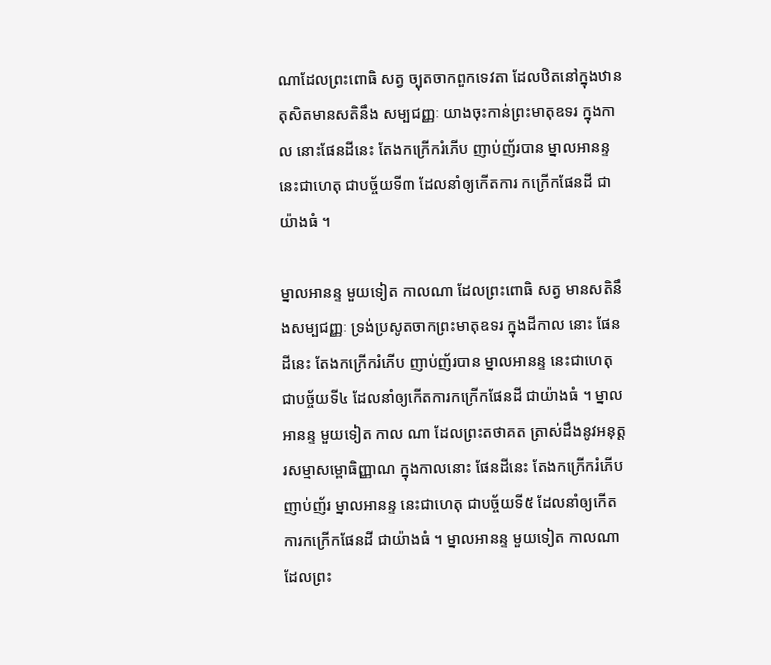ណាដែលព្រះពោធិ សត្វ ច្បុតចាកពួកទេវតា ដែលឋិតនៅក្នុងឋានតុសិតមានសតិនឹង សម្បជញ្ញៈ យាងចុះកាន់ព្រះមាតុឧទរ ក្នុងកាល នោះផែនដីនេះ តែងកក្រើករំភើប ញាប់ញ័របាន ម្នាលអានន្ទ នេះជាហេតុ ជាបច្ច័យទី៣ ដែលនាំឲ្យកើតការ កក្រើកផែនដី ជាយ៉ាងធំ ។

ម្នាលអានន្ទ មួយទៀត កាលណា ដែលព្រះពោធិ សត្វ មានសតិនឹងសម្បជញ្ញៈ ទ្រង់ប្រសូតចាកព្រះមាតុឧទរ ក្នុងដីកាល នោះ ផែនដីនេះ តែងកក្រើករំភើប ញាប់ញ័របាន ម្នាលអានន្ទ នេះជាហេតុ ជាបច្ច័យទី៤ ដែលនាំឲ្យកើតការកក្រើកផែនដី ជាយ៉ាងធំ ។ ម្នាលអានន្ទ មួយទៀត កាល ណា ដែលព្រះតថាគត ត្រាស់ដឹងនូវអនុត្តរសម្មាសម្ពោធិញ្ញាណ ក្នុងកាលនោះ ផែនដីនេះ តែងកក្រើករំភើបញាប់ញ័រ ម្នាលអានន្ទ នេះជាហេតុ ជាបច្ច័យទី៥ ដែលនាំឲ្យកើត ការកក្រើកផែនដី ជាយ៉ាងធំ ។ ម្នាលអានន្ទ មួយទៀត កាលណា ដែលព្រះ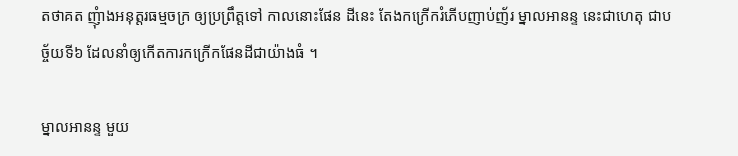តថាគត ញុំាងអនុត្តរធម្មចក្រ ឲ្យប្រព្រឹត្តទៅ កាលនោះផែន ដីនេះ តែងកក្រើករំភើបញាប់ញ័រ ម្នាលអានន្ទ នេះជាហេតុ ជាបច្ច័យទី៦ ដែលនាំឲ្យកើតការកក្រើកផែនដីជាយ៉ាងធំ ។

ម្នាលអានន្ទ មួយ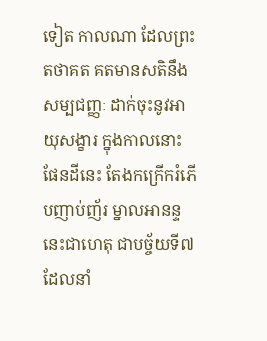ទៀត កាលណា ដែលព្រះតថាគត គតមានសតិនឹងសម្បជញ្ញៈ ដាក់ចុះនូវអាយុសង្ខារ ក្នុងកាលនោះ ផែនដីនេះ តែងកក្រើករំភើបញាប់ញ័រ ម្នាលអានន្ទ នេះជាហេតុ ជាបច្ច័យទី៧ ដែលនាំ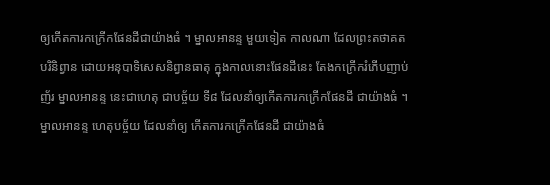ឲ្យកើតការកក្រើកផែនដីជាយ៉ាងធំ ។ ម្នាលអានន្ទ មួយទៀត កាលណា ដែលព្រះតថាគត បរិនិព្វាន ដោយអនុបាទិសេសនិព្វានធាតុ ក្នុងកាលនោះផែនដីនេះ តែងកក្រើករំភើបញាប់ញ័រ ម្នាលអានន្ទ នេះជាហេតុ ជាបច្ច័យ ទី៨ ដែលនាំឲ្យកើតការកក្រើកផែនដី ជាយ៉ាងធំ ។ ម្នាលអានន្ទ ហេតុបច្ច័យ ដែលនាំឲ្យ កើតការកក្រើកផែនដី ជាយ៉ាងធំ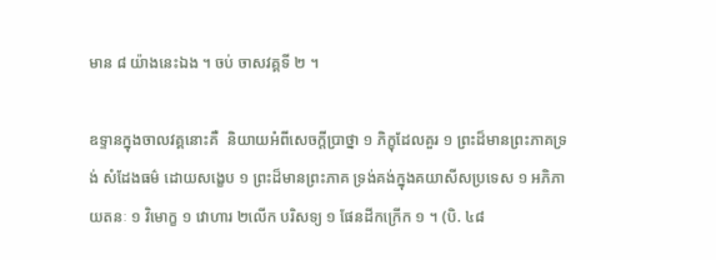មាន ៨ យ៉ាងនេះឯង ។ ចប់ ចាសវគ្គទី ២ ។

ឧទ្ទានក្នុងចាលវគ្គនោះគឺ  និយាយអំពីសេចក្ដីប្រាថ្នា ១ ភិក្ខុដែលគួរ ១ ព្រះដ៏មានព្រះភាគទ្រង់ សំដែងធម៌ ដោយសង្ខេប ១ ព្រះដ៏មានព្រះភាគ ទ្រង់គង់ក្នុងគយាសីសប្រទេស ១ អភិភាយតនៈ ១ វិមោក្ខ ១ វោហារ ២លើក បរិសទ្យ ១ ផែនដីកក្រើក ១ ។ (បិ. ៤៨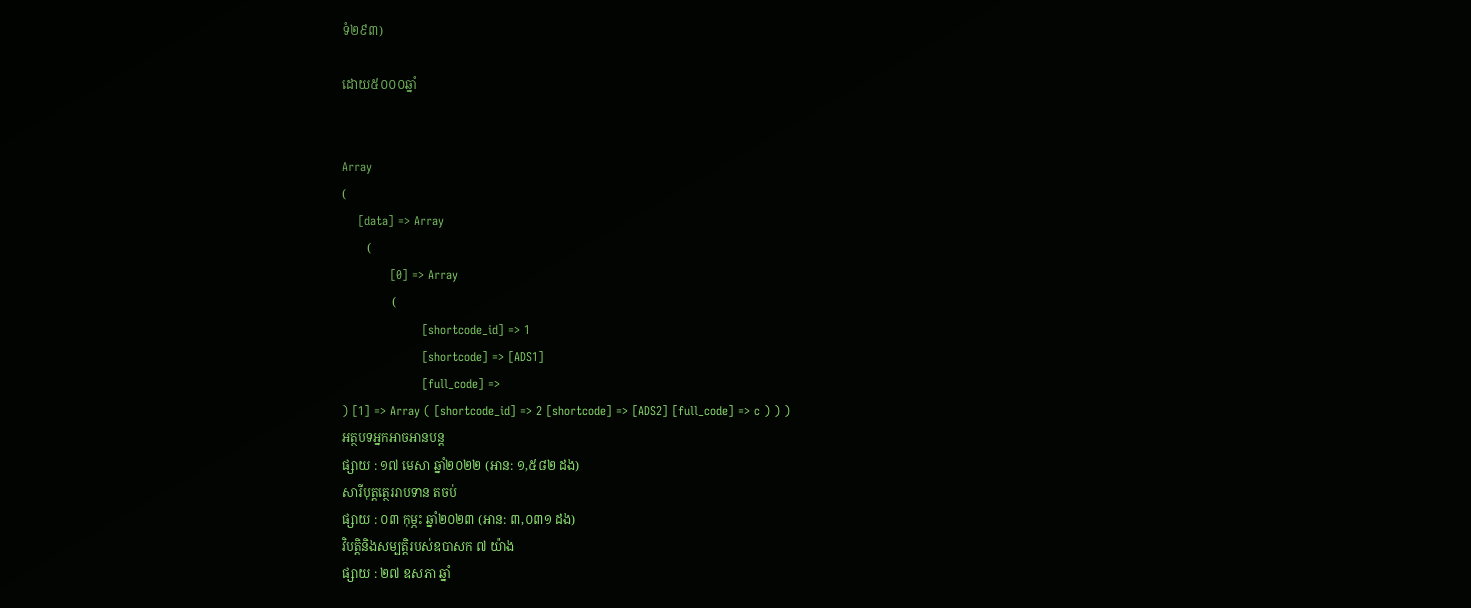ទំ២៩៣)

ដោយ៥០០០ឆ្នាំ


Array
(
    [data] => Array
        (
            [0] => Array
                (
                    [shortcode_id] => 1
                    [shortcode] => [ADS1]
                    [full_code] =>
) [1] => Array ( [shortcode_id] => 2 [shortcode] => [ADS2] [full_code] => c ) ) )
អត្ថបទអ្នកអាចអានបន្ត
ផ្សាយ : ១៧ មេសា ឆ្នាំ២០២២ (អាន: ១,៥៨២ ដង)
សារីបុត្តត្ថេររាបទាន តចប់
ផ្សាយ : ០៣ កុម្ភះ ឆ្នាំ២០២៣ (អាន: ៣,០៣១ ដង)
វិបត្តិនិងសម្បត្តិរបស់ឧបាសក ៧ យ៉ាង
ផ្សាយ : ២៧ ឧសភា ឆ្នាំ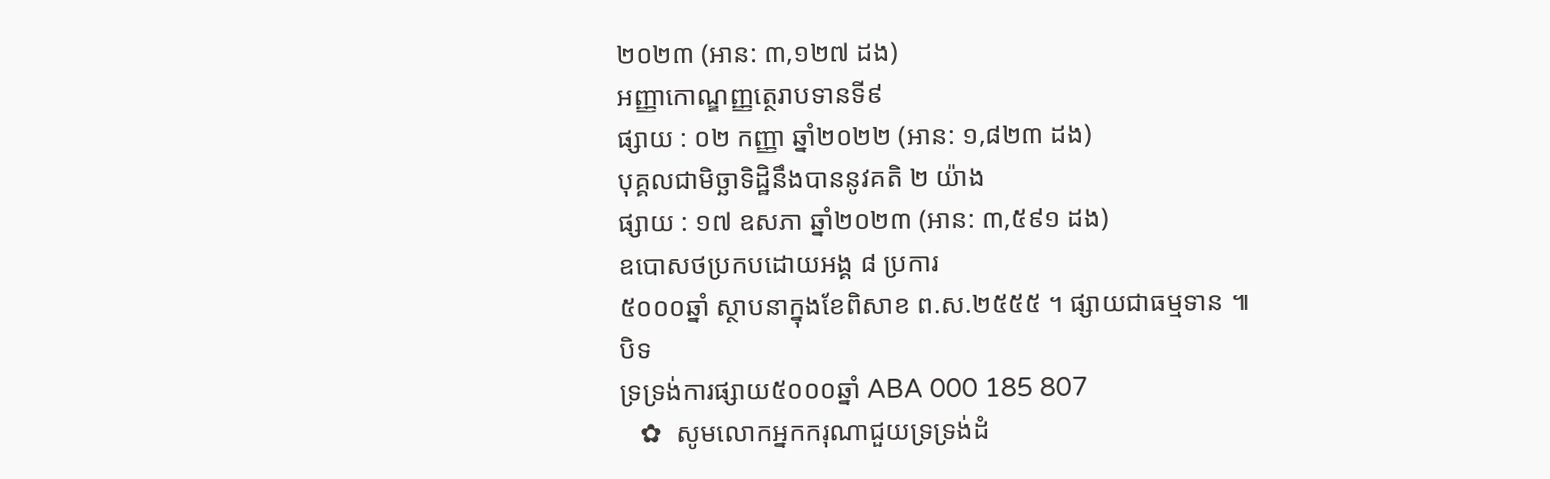២០២៣ (អាន: ៣,១២៧ ដង)
អញ្ញាកោណ្ឌញ្ញត្ថេរាបទានទី៩
ផ្សាយ : ០២ កញ្ញា ឆ្នាំ២០២២ (អាន: ១,៨២៣ ដង)
បុគ្គលជាមិច្ឆាទិដ្ឋិនឹងបាននូវគតិ ២ យ៉ាង
ផ្សាយ : ១៧ ឧសភា ឆ្នាំ២០២៣ (អាន: ៣,៥៩១ ដង)
ឧបោសថប្រកបដោយអង្គ ៨ ប្រការ
៥០០០ឆ្នាំ ស្ថាបនាក្នុងខែពិសាខ ព.ស.២៥៥៥ ។ ផ្សាយជាធម្មទាន ៕
បិទ
ទ្រទ្រង់ការផ្សាយ៥០០០ឆ្នាំ ABA 000 185 807
   ✿  សូមលោកអ្នកករុណាជួយទ្រទ្រង់ដំ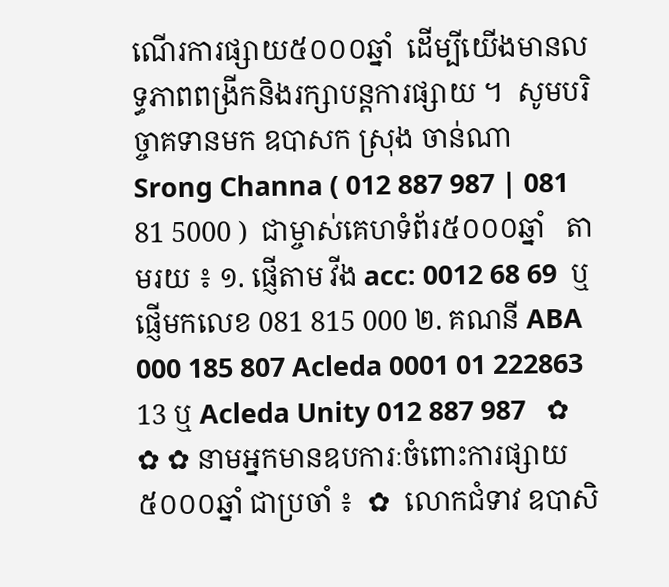ណើរការផ្សាយ៥០០០ឆ្នាំ  ដើម្បីយើងមានលទ្ធភាពពង្រីកនិងរក្សាបន្តការផ្សាយ ។  សូមបរិច្ចាគទានមក ឧបាសក ស្រុង ចាន់ណា Srong Channa ( 012 887 987 | 081 81 5000 )  ជាម្ចាស់គេហទំព័រ៥០០០ឆ្នាំ   តាមរយ ៖ ១. ផ្ញើតាម វីង acc: 0012 68 69  ឬផ្ញើមកលេខ 081 815 000 ២. គណនី ABA 000 185 807 Acleda 0001 01 222863 13 ឬ Acleda Unity 012 887 987   ✿ ✿ ✿ នាមអ្នកមានឧបការៈចំពោះការផ្សាយ៥០០០ឆ្នាំ ជាប្រចាំ ៖  ✿  លោកជំទាវ ឧបាសិ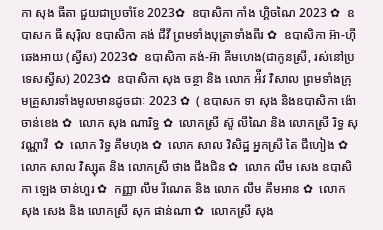កា សុង ធីតា ជួយជាប្រចាំខែ 2023✿  ឧបាសិកា កាំង ហ្គិចណៃ 2023 ✿  ឧបាសក ធី សុរ៉ិល ឧបាសិកា គង់ ជីវី ព្រមទាំងបុត្រាទាំងពីរ ✿  ឧបាសិកា អ៊ា-ហុី ឆេងអាយ (ស្វីស) 2023✿  ឧបាសិកា គង់-អ៊ា គីមហេង(ជាកូនស្រី, រស់នៅប្រទេសស្វីស) 2023✿  ឧបាសិកា សុង ចន្ថា និង លោក អ៉ីវ វិសាល ព្រមទាំងក្រុមគ្រួសារទាំងមូលមានដូចជាៈ 2023 ✿  ( ឧបាសក ទា សុង និងឧបាសិកា ង៉ោ ចាន់ខេង ✿  លោក សុង ណារិទ្ធ ✿  លោកស្រី ស៊ូ លីណៃ និង លោកស្រី រិទ្ធ សុវណ្ណាវី  ✿  លោក វិទ្ធ គឹមហុង ✿  លោក សាល វិសិដ្ឋ អ្នកស្រី តៃ ជឹហៀង ✿  លោក សាល វិស្សុត និង លោកស្រី ថាង ជឹងជិន ✿  លោក លឹម សេង ឧបាសិកា ឡេង ចាន់ហួរ ✿  កញ្ញា លឹម រីណេត និង លោក លឹម គឹមអាន ✿  លោក សុង សេង និង លោកស្រី សុក ផាន់ណា ✿  លោកស្រី សុង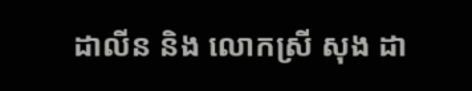ដាលីន និង លោកស្រី សុង ដា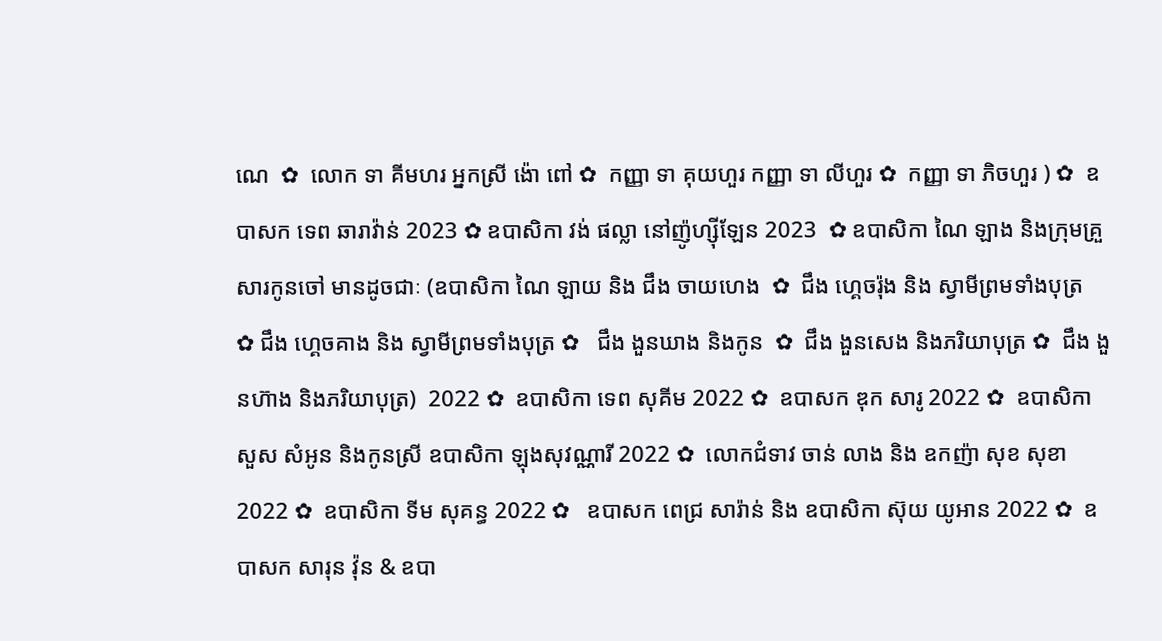ណេ  ✿  លោក ទា គីមហរ អ្នកស្រី ង៉ោ ពៅ ✿  កញ្ញា ទា គុយហួរ កញ្ញា ទា លីហួរ ✿  កញ្ញា ទា ភិចហួរ ) ✿  ឧបាសក ទេព ឆារាវ៉ាន់ 2023 ✿ ឧបាសិកា វង់ ផល្លា នៅញ៉ូហ្ស៊ីឡែន 2023  ✿ ឧបាសិកា ណៃ ឡាង និងក្រុមគ្រួសារកូនចៅ មានដូចជាៈ (ឧបាសិកា ណៃ ឡាយ និង ជឹង ចាយហេង  ✿  ជឹង ហ្គេចរ៉ុង និង ស្វាមីព្រមទាំងបុត្រ  ✿ ជឹង ហ្គេចគាង និង ស្វាមីព្រមទាំងបុត្រ ✿   ជឹង ងួនឃាង និងកូន  ✿  ជឹង ងួនសេង និងភរិយាបុត្រ ✿  ជឹង ងួនហ៊ាង និងភរិយាបុត្រ)  2022 ✿  ឧបាសិកា ទេព សុគីម 2022 ✿  ឧបាសក ឌុក សារូ 2022 ✿  ឧបាសិកា សួស សំអូន និងកូនស្រី ឧបាសិកា ឡុងសុវណ្ណារី 2022 ✿  លោកជំទាវ ចាន់ លាង និង ឧកញ៉ា សុខ សុខា 2022 ✿  ឧបាសិកា ទីម សុគន្ធ 2022 ✿   ឧបាសក ពេជ្រ សារ៉ាន់ និង ឧបាសិកា ស៊ុយ យូអាន 2022 ✿  ឧបាសក សារុន វ៉ុន & ឧបា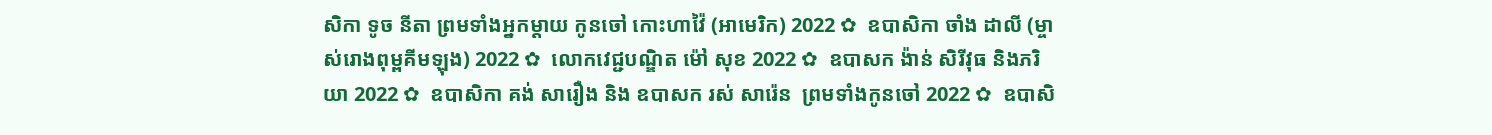សិកា ទូច នីតា ព្រមទាំងអ្នកម្តាយ កូនចៅ កោះហាវ៉ៃ (អាមេរិក) 2022 ✿  ឧបាសិកា ចាំង ដាលី (ម្ចាស់រោងពុម្ពគីមឡុង) 2022 ✿  លោកវេជ្ជបណ្ឌិត ម៉ៅ សុខ 2022 ✿  ឧបាសក ង៉ាន់ សិរីវុធ និងភរិយា 2022 ✿  ឧបាសិកា គង់ សារឿង និង ឧបាសក រស់ សារ៉េន  ព្រមទាំងកូនចៅ 2022 ✿  ឧបាសិ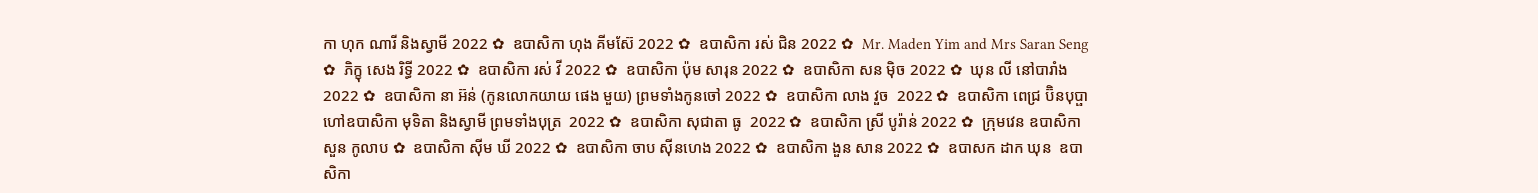កា ហុក ណារី និងស្វាមី 2022 ✿  ឧបាសិកា ហុង គីមស៊ែ 2022 ✿  ឧបាសិកា រស់ ជិន 2022 ✿  Mr. Maden Yim and Mrs Saran Seng  ✿  ភិក្ខុ សេង រិទ្ធី 2022 ✿  ឧបាសិកា រស់ វី 2022 ✿  ឧបាសិកា ប៉ុម សារុន 2022 ✿  ឧបាសិកា សន ម៉ិច 2022 ✿  ឃុន លី នៅបារាំង 2022 ✿  ឧបាសិកា នា អ៊ន់ (កូនលោកយាយ ផេង មួយ) ព្រមទាំងកូនចៅ 2022 ✿  ឧបាសិកា លាង វួច  2022 ✿  ឧបាសិកា ពេជ្រ ប៊ិនបុប្ផា ហៅឧបាសិកា មុទិតា និងស្វាមី ព្រមទាំងបុត្រ  2022 ✿  ឧបាសិកា សុជាតា ធូ  2022 ✿  ឧបាសិកា ស្រី បូរ៉ាន់ 2022 ✿  ក្រុមវេន ឧបាសិកា សួន កូលាប ✿  ឧបាសិកា ស៊ីម ឃី 2022 ✿  ឧបាសិកា ចាប ស៊ីនហេង 2022 ✿  ឧបាសិកា ងួន សាន 2022 ✿  ឧបាសក ដាក ឃុន  ឧបាសិកា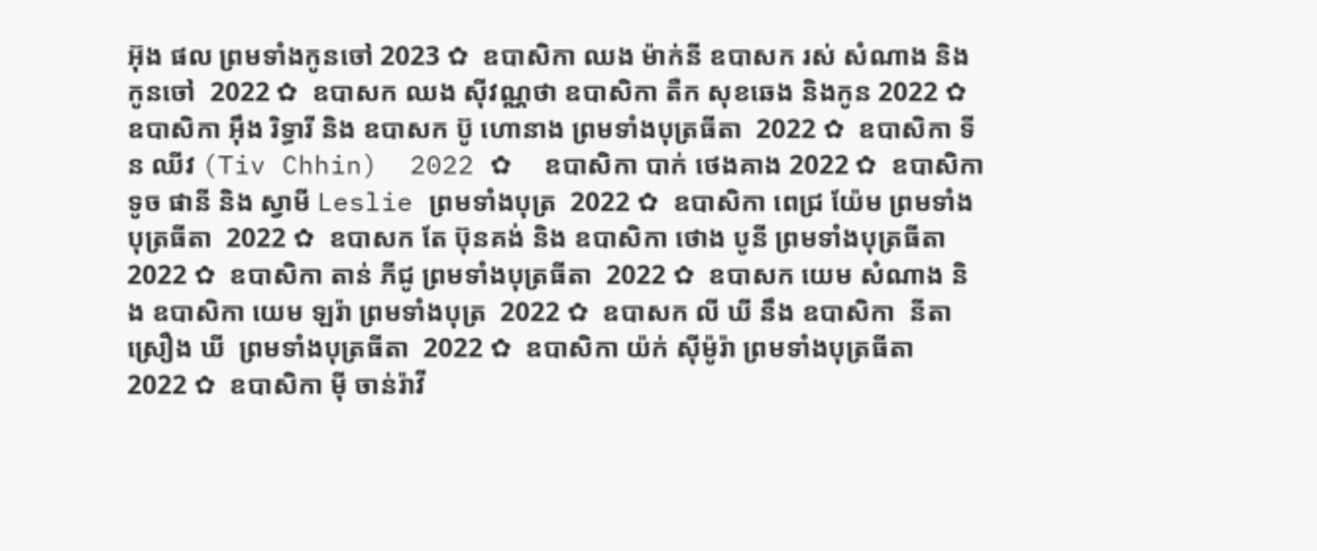អ៊ុង ផល ព្រមទាំងកូនចៅ 2023 ✿  ឧបាសិកា ឈង ម៉ាក់នី ឧបាសក រស់ សំណាង និងកូនចៅ  2022 ✿  ឧបាសក ឈង សុីវណ្ណថា ឧបាសិកា តឺក សុខឆេង និងកូន 2022 ✿  ឧបាសិកា អុឹង រិទ្ធារី និង ឧបាសក ប៊ូ ហោនាង ព្រមទាំងបុត្រធីតា  2022 ✿  ឧបាសិកា ទីន ឈីវ (Tiv Chhin)  2022 ✿  ឧបាសិកា បាក់ ថេងគាង 2022 ✿  ឧបាសិកា ទូច ផានី និង ស្វាមី Leslie ព្រមទាំងបុត្រ  2022 ✿  ឧបាសិកា ពេជ្រ យ៉ែម ព្រមទាំងបុត្រធីតា  2022 ✿  ឧបាសក តែ ប៊ុនគង់ និង ឧបាសិកា ថោង បូនី ព្រមទាំងបុត្រធីតា  2022 ✿  ឧបាសិកា តាន់ ភីជូ ព្រមទាំងបុត្រធីតា  2022 ✿  ឧបាសក យេម សំណាង និង ឧបាសិកា យេម ឡរ៉ា ព្រមទាំងបុត្រ  2022 ✿  ឧបាសក លី ឃី នឹង ឧបាសិកា  នីតា ស្រឿង ឃី  ព្រមទាំងបុត្រធីតា  2022 ✿  ឧបាសិកា យ៉ក់ សុីម៉ូរ៉ា ព្រមទាំងបុត្រធីតា  2022 ✿  ឧបាសិកា មុី ចាន់រ៉ាវី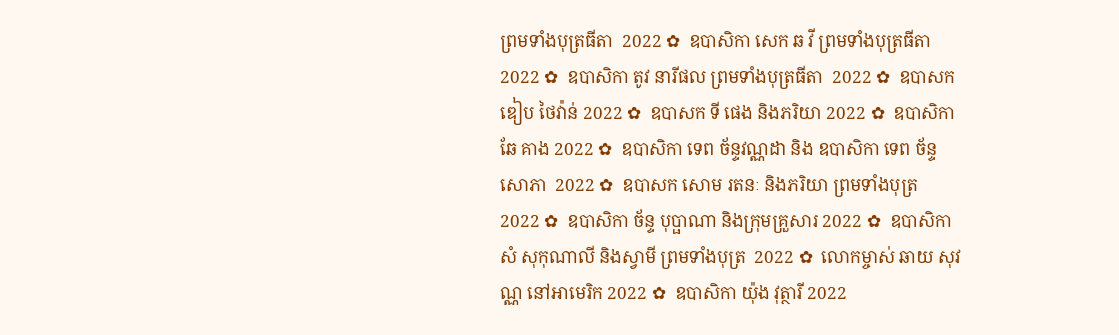ព្រមទាំងបុត្រធីតា  2022 ✿  ឧបាសិកា សេក ឆ វី ព្រមទាំងបុត្រធីតា  2022 ✿  ឧបាសិកា តូវ នារីផល ព្រមទាំងបុត្រធីតា  2022 ✿  ឧបាសក ឌៀប ថៃវ៉ាន់ 2022 ✿  ឧបាសក ទី ផេង និងភរិយា 2022 ✿  ឧបាសិកា ឆែ គាង 2022 ✿  ឧបាសិកា ទេព ច័ន្ទវណ្ណដា និង ឧបាសិកា ទេព ច័ន្ទសោភា  2022 ✿  ឧបាសក សោម រតនៈ និងភរិយា ព្រមទាំងបុត្រ  2022 ✿  ឧបាសិកា ច័ន្ទ បុប្ផាណា និងក្រុមគ្រួសារ 2022 ✿  ឧបាសិកា សំ សុកុណាលី និងស្វាមី ព្រមទាំងបុត្រ  2022 ✿  លោកម្ចាស់ ឆាយ សុវណ្ណ នៅអាមេរិក 2022 ✿  ឧបាសិកា យ៉ុង វុត្ថារី 2022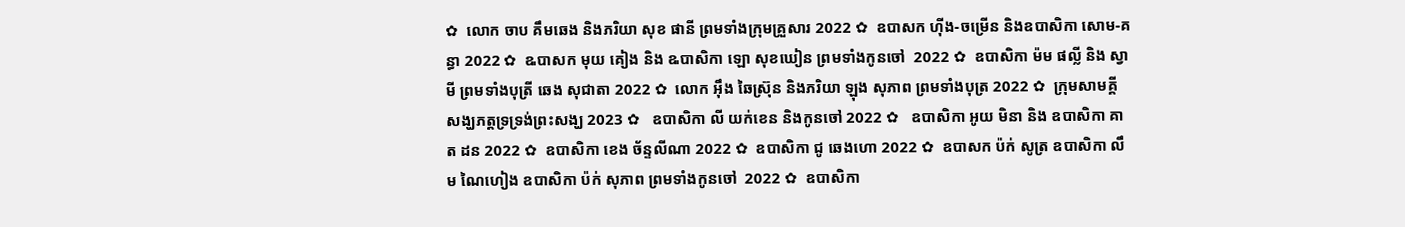✿  លោក ចាប គឹមឆេង និងភរិយា សុខ ផានី ព្រមទាំងក្រុមគ្រួសារ 2022 ✿  ឧបាសក ហ៊ីង-ចម្រើន និងឧបាសិកា សោម-គន្ធា 2022 ✿  ឩបាសក មុយ គៀង និង ឩបាសិកា ឡោ សុខឃៀន ព្រមទាំងកូនចៅ  2022 ✿  ឧបាសិកា ម៉ម ផល្លី និង ស្វាមី ព្រមទាំងបុត្រី ឆេង សុជាតា 2022 ✿  លោក អ៊ឹង ឆៃស្រ៊ុន និងភរិយា ឡុង សុភាព ព្រមទាំងបុត្រ 2022 ✿  ក្រុមសាមគ្គីសង្ឃភត្តទ្រទ្រង់ព្រះសង្ឃ 2023 ✿   ឧបាសិកា លី យក់ខេន និងកូនចៅ 2022 ✿   ឧបាសិកា អូយ មិនា និង ឧបាសិកា គាត ដន 2022 ✿  ឧបាសិកា ខេង ច័ន្ទលីណា 2022 ✿  ឧបាសិកា ជូ ឆេងហោ 2022 ✿  ឧបាសក ប៉ក់ សូត្រ ឧបាសិកា លឹម ណៃហៀង ឧបាសិកា ប៉ក់ សុភាព ព្រមទាំងកូនចៅ  2022 ✿  ឧបាសិកា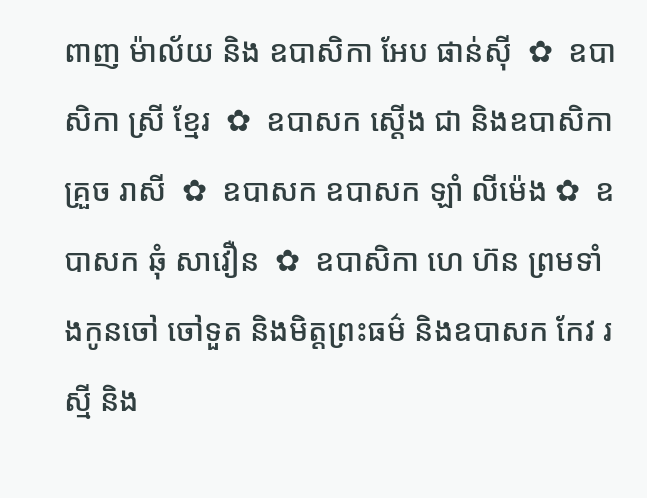ពាញ ម៉ាល័យ និង ឧបាសិកា អែប ផាន់ស៊ី  ✿  ឧបាសិកា ស្រី ខ្មែរ  ✿  ឧបាសក ស្តើង ជា និងឧបាសិកា គ្រួច រាសី  ✿  ឧបាសក ឧបាសក ឡាំ លីម៉េង ✿  ឧបាសក ឆុំ សាវឿន  ✿  ឧបាសិកា ហេ ហ៊ន ព្រមទាំងកូនចៅ ចៅទួត និងមិត្តព្រះធម៌ និងឧបាសក កែវ រស្មី និង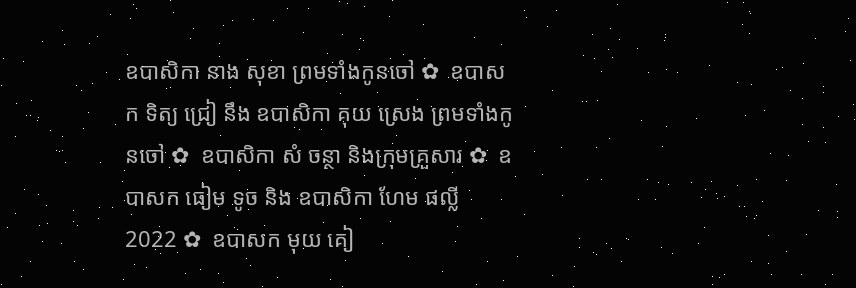ឧបាសិកា នាង សុខា ព្រមទាំងកូនចៅ ✿  ឧបាសក ទិត្យ ជ្រៀ នឹង ឧបាសិកា គុយ ស្រេង ព្រមទាំងកូនចៅ ✿  ឧបាសិកា សំ ចន្ថា និងក្រុមគ្រួសារ ✿  ឧបាសក ធៀម ទូច និង ឧបាសិកា ហែម ផល្លី 2022 ✿  ឧបាសក មុយ គៀ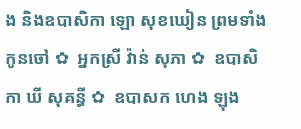ង និងឧបាសិកា ឡោ សុខឃៀន ព្រមទាំងកូនចៅ ✿  អ្នកស្រី វ៉ាន់ សុភា ✿  ឧបាសិកា ឃី សុគន្ធី ✿  ឧបាសក ហេង ឡុង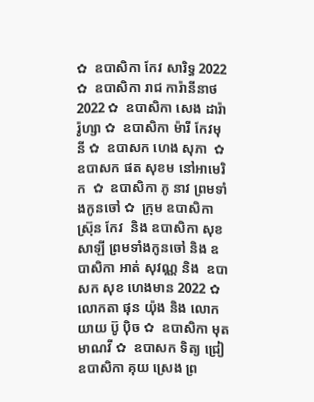✿  ឧបាសិកា កែវ សារិទ្ធ 2022 ✿  ឧបាសិកា រាជ ការ៉ានីនាថ 2022 ✿  ឧបាសិកា សេង ដារ៉ារ៉ូហ្សា ✿  ឧបាសិកា ម៉ារី កែវមុនី ✿  ឧបាសក ហេង សុភា  ✿  ឧបាសក ផត សុខម នៅអាមេរិក  ✿  ឧបាសិកា ភូ នាវ ព្រមទាំងកូនចៅ ✿  ក្រុម ឧបាសិកា ស្រ៊ុន កែវ  និង ឧបាសិកា សុខ សាឡី ព្រមទាំងកូនចៅ និង ឧបាសិកា អាត់ សុវណ្ណ និង  ឧបាសក សុខ ហេងមាន 2022 ✿  លោកតា ផុន យ៉ុង និង លោកយាយ ប៊ូ ប៉ិច ✿  ឧបាសិកា មុត មាណវី ✿  ឧបាសក ទិត្យ ជ្រៀ ឧបាសិកា គុយ ស្រេង ព្រ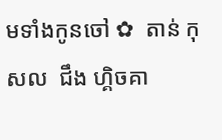មទាំងកូនចៅ ✿  តាន់ កុសល  ជឹង ហ្គិចគា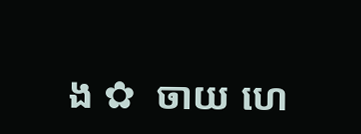ង ✿  ចាយ ហេ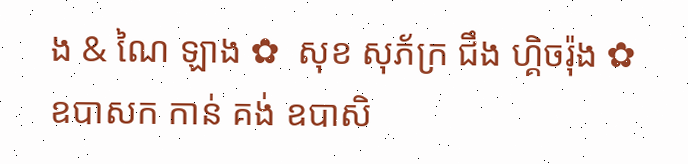ង & ណៃ ឡាង ✿  សុខ សុភ័ក្រ ជឹង ហ្គិចរ៉ុង ✿  ឧបាសក កាន់ គង់ ឧបាសិ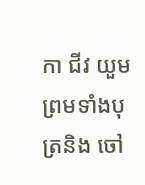កា ជីវ យួម ព្រមទាំងបុត្រនិង ចៅ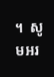។  សូមអរ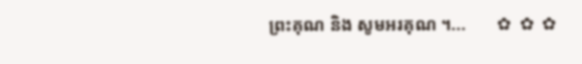ព្រះគុណ និង សូមអរគុណ ។...       ✿  ✿  ✿